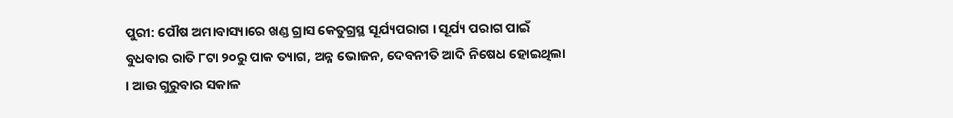ପୁରୀ: ପୌଷ ଅମାବାସ୍ୟାରେ ଖଣ୍ଡ ଗ୍ରାସ କେତୁଗ୍ରସ୍ଥ ସୂର୍ଯ୍ୟପରାଗ । ସୂର୍ଯ୍ୟ ପରାଗ ପାଇଁ ବୁଧବାର ରାତି ୮ଟା ୨୦ରୁ ପାକ ତ୍ୟାଗ, ଅନ୍ନ ଭୋଜନ, ଦେବନୀତି ଆଦି ନିଷେଧ ହୋଇଥିଲା । ଆଉ ଗୁରୁବାର ସକାଳ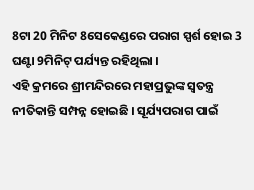8ଟା 20 ମିନିଟ 8ସେକେଣ୍ଡରେ ପରାଗ ସ୍ପର୍ଶ ହୋଇ 3 ଘଣ୍ଟା 9ମିନିଟ୍ ପର୍ଯ୍ୟନ୍ତ ରହିଥିଲା ।
ଏହି କ୍ରମରେ ଶ୍ରୀମନ୍ଦିରରେ ମହାପ୍ରଭୁଙ୍କ ସ୍ବତନ୍ତ୍ର ନୀତିକାନ୍ତି ସମ୍ପନ୍ନ ହୋଇଛି । ସୂର୍ଯ୍ୟପରାଗ ପାଇଁ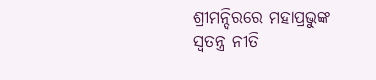ଶ୍ରୀମନ୍ଦିରରେ ମହାପ୍ରଭୁଙ୍କ ସ୍ବତନ୍ତ୍ର ନୀତି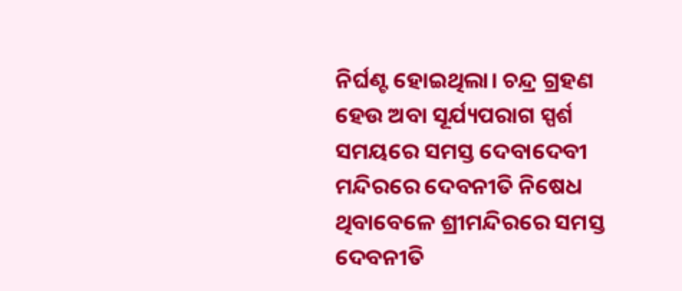ନିର୍ଘଣ୍ଟ ହୋଇଥିଲା। ଚନ୍ଦ୍ର ଗ୍ରହଣ ହେଉ ଅବା ସୂର୍ଯ୍ୟପରାଗ ସ୍ପର୍ଶ ସମୟରେ ସମସ୍ତ ଦେବାଦେବୀ ମନ୍ଦିରରେ ଦେବନୀତି ନିଷେଧ ଥିବାବେଳେ ଶ୍ରୀମନ୍ଦିରରେ ସମସ୍ତ ଦେବନୀତି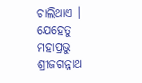ଚାଲିଥାଏ । ଯେହେତୁ ମହାପ୍ରଭୁ ଶ୍ରୀଜଗନ୍ନାଥ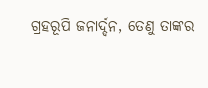ଗ୍ରହରୂପି ଜନାର୍ଦ୍ଦନ, ତେଣୁ ତାଙ୍କର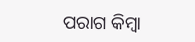ପରାଗ କିମ୍ବା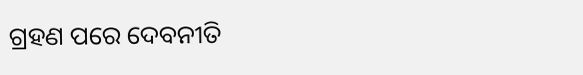ଗ୍ରହଣ ପରେ ଦେବନୀତି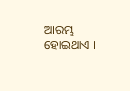ଆରମ୍ଭ ହୋଇଥାଏ ।